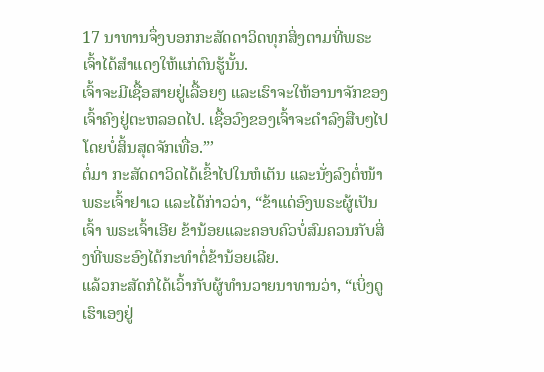17 ນາທານຈຶ່ງບອກກະສັດດາວິດທຸກສິ່ງຕາມທີ່ພຣະເຈົ້າໄດ້ສຳແດງໃຫ້ແກ່ຕົນຮູ້ນັ້ນ.
ເຈົ້າຈະມີເຊື້ອສາຍຢູ່ເລື້ອຍໆ ແລະເຮົາຈະໃຫ້ອານາຈັກຂອງເຈົ້າຄົງຢູ່ຕະຫລອດໄປ. ເຊື້ອວົງຂອງເຈົ້າຈະດຳລົງສືບໆໄປໂດຍບໍ່ສິ້ນສຸດຈັກເທື່ອ.”’
ຕໍ່ມາ ກະສັດດາວິດໄດ້ເຂົ້າໄປໃນຫໍເຕັນ ແລະນັ່ງລົງຕໍ່ໜ້າພຣະເຈົ້າຢາເວ ແລະໄດ້ກ່າວວ່າ, “ຂ້າແດ່ອົງພຣະຜູ້ເປັນເຈົ້າ ພຣະເຈົ້າເອີຍ ຂ້ານ້ອຍແລະຄອບຄົວບໍ່ສົມຄວນກັບສິ່ງທີ່ພຣະອົງໄດ້ກະທຳຕໍ່ຂ້ານ້ອຍເລີຍ.
ແລ້ວກະສັດກໍໄດ້ເວົ້າກັບຜູ້ທຳນວາຍນາທານວ່າ, “ເບິ່ງດູ ເຮົາເອງຢູ່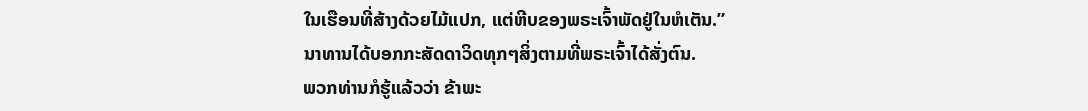ໃນເຮືອນທີ່ສ້າງດ້ວຍໄມ້ແປກ, ແຕ່ຫີບຂອງພຣະເຈົ້າພັດຢູ່ໃນຫໍເຕັນ.”
ນາທານໄດ້ບອກກະສັດດາວິດທຸກໆສິ່ງຕາມທີ່ພຣະເຈົ້າໄດ້ສັ່ງຕົນ.
ພວກທ່ານກໍຮູ້ແລ້ວວ່າ ຂ້າພະ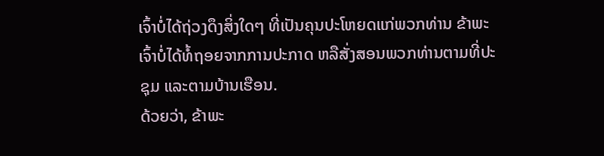ເຈົ້າບໍ່ໄດ້ຖ່ວງດຶງສິ່ງໃດໆ ທີ່ເປັນຄຸນປະໂຫຍດແກ່ພວກທ່ານ ຂ້າພະເຈົ້າບໍ່ໄດ້ທໍ້ຖອຍຈາກການປະກາດ ຫລືສັ່ງສອນພວກທ່ານຕາມທີ່ປະຊຸມ ແລະຕາມບ້ານເຮືອນ.
ດ້ວຍວ່າ, ຂ້າພະ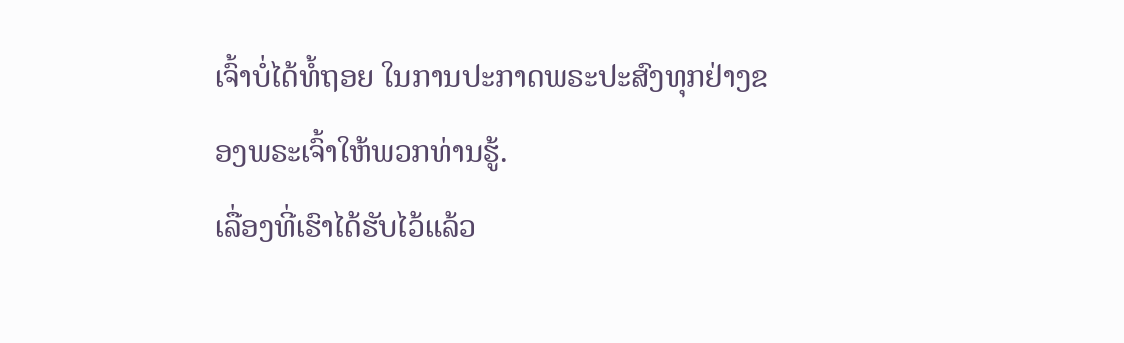ເຈົ້າບໍ່ໄດ້ທໍ້ຖອຍ ໃນການປະກາດພຣະປະສົງທຸກຢ່າງຂອງພຣະເຈົ້າໃຫ້ພວກທ່ານຮູ້.
ເລື່ອງທີ່ເຮົາໄດ້ຮັບໄວ້ແລ້ວ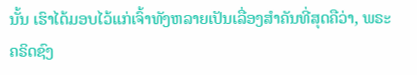ນັ້ນ ເຮົາໄດ້ມອບໄວ້ແກ່ເຈົ້າທັງຫລາຍເປັນເລື່ອງສຳຄັນທີ່ສຸດຄືວ່າ, ພຣະຄຣິດຊົງ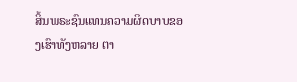ສິ້ນພຣະຊົນແທນຄວາມຜິດບາບຂອງເຮົາທັງຫລາຍ ຕາ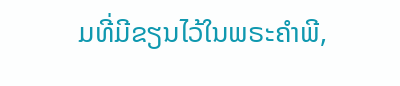ມທີ່ມີຂຽນໄວ້ໃນພຣະຄຳພີ,